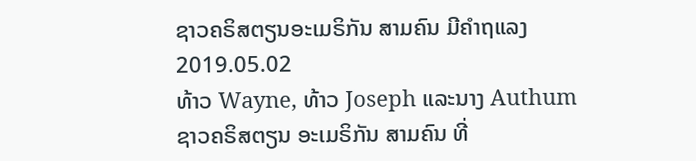ຊາວຄຣິສຕຽນອະເມຣິກັນ ສາມຄົນ ມີຄໍາຖແລງ
2019.05.02
ທ້າວ Wayne, ທ້າວ Joseph ແລະນາງ Authum ຊາວຄຣິສຕຽນ ອະເມຣິກັນ ສາມຄົນ ທີ່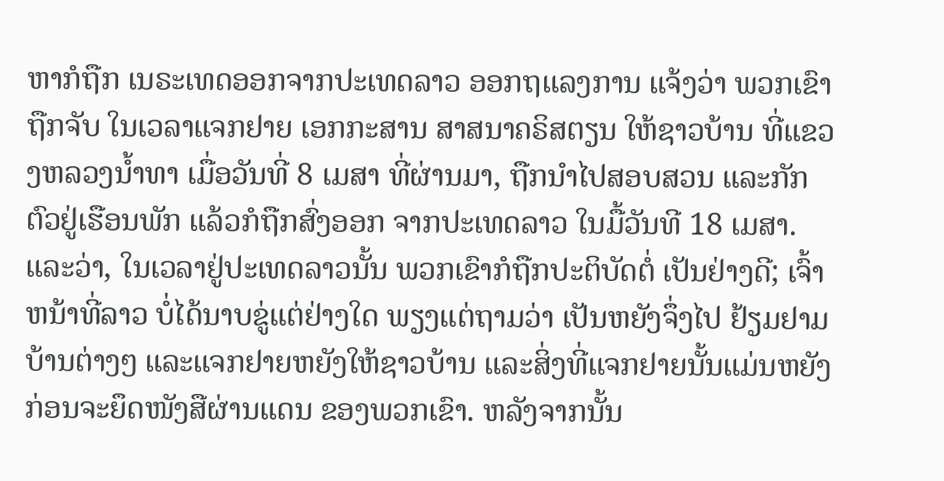ຫາກໍຖືກ ເນຣະເທດອອກຈາກປະເທດລາວ ອອກຖແລງການ ແຈ້ງວ່າ ພວກເຂົາຖືກຈັບ ໃນເວລາແຈກຢາຍ ເອກກະສານ ສາສນາຄຣິສຕຽນ ໃຫ້ຊາວບ້ານ ທີ່ແຂວງຫລວງນ້ຳທາ ເມື່ອວັນທີ່ 8 ເມສາ ທີ່ຜ່ານມາ, ຖືກນຳໄປສອບສວນ ແລະກັກຕົວຢູ່ເຮືອນພັກ ແລ້ວກໍຖືກສົ່ງອອກ ຈາກປະເທດລາວ ໃນມື້ວັນທີ 18 ເມສາ.
ແລະວ່າ, ໃນເວລາຢູ່ປະເທດລາວນັ້ນ ພວກເຂົາກໍຖືກປະຕິບັດຕໍ່ ເປັນຢ່າງດີ; ເຈົ້າຫນ້າທີ່ລາວ ບໍ່ໄດ້ນາບຂູ່ແຕ່ຢ່າງໃດ ພຽງແຕ່ຖາມວ່າ ເປັນຫຍັງຈຶ່ງໄປ ຢ້ຽມຢາມບ້ານຕ່າງໆ ແລະແຈກຢາຍຫຍັງໃຫ້ຊາວບ້ານ ແລະສິ່ງທີ່ແຈກຢາຍນັ້ນແມ່ນຫຍັງ ກ່ອນຈະຍຶດໜັງສືຜ່ານແດນ ຂອງພວກເຂົາ. ຫລັງຈາກນັ້ນ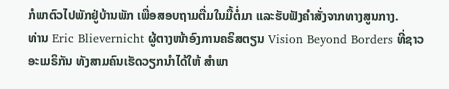ກໍພາຕົວໄປພັກຢູ່ບ້ານພັກ ເພື່ອສອບຖາມຕື່ມໃນມື້ຕໍ່ມາ ແລະຮັບຟັງຄຳສັ່ງຈາກທາງສູນກາງ.
ທ່ານ Eric Blievernicht ຜູ້ຕາງໜ້າອົງການຄຣິສຕຽນ Vision Beyond Borders ທີ່ຊາວອະເມຣິກັນ ທັງສາມຄົນເຮັດວຽກນຳໄດ້ໃຫ້ ສຳພາ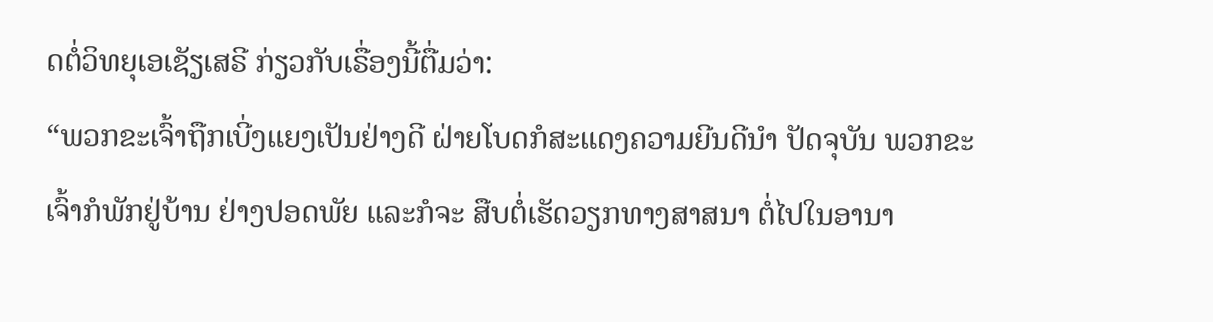ດຕໍ່ວິທຍຸເອເຊັຽເສຣີ ກ່ຽວກັບເຣື່ອງນີ້ຕື່ມວ່າ:
“ພວກຂະເຈົ້າຖືກເບີ່ງແຍງເປັນຢ່າງດີ ຝ່າຍໂບດກໍສະແດງຄວາມຍີນດີນຳ ປັດຈຸບັນ ພວກຂະເຈົ້າກໍພັກຢູ່ບ້ານ ຢ່າງປອດພັຍ ແລະກໍຈະ ສືບຕໍ່ເຮັດວຽກທາງສາສນາ ຕໍ່ໄປໃນອານາ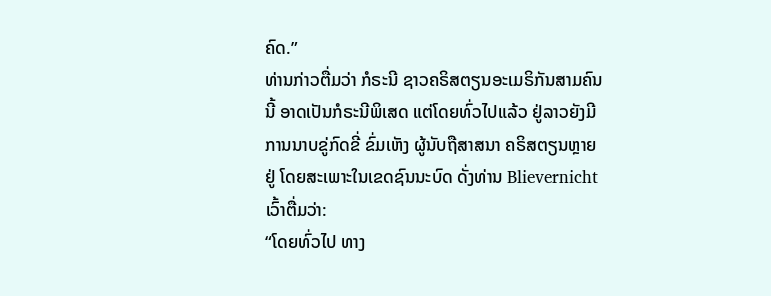ຄົດ.”
ທ່ານກ່າວຕື່ມວ່າ ກໍຣະນີ ຊາວຄຣິສຕຽນອະເມຣິກັນສາມຄົນນີ້ ອາດເປັນກໍຣະນີພິເສດ ແຕ່ໂດຍທົ່ວໄປແລ້ວ ຢູ່ລາວຍັງມີການນາບຂູ່ກົດຂີ່ ຂົ່ມເຫັງ ຜູ້ນັບຖືສາສນາ ຄຣິສຕຽນຫຼາຍຢູ່ ໂດຍສະເພາະໃນເຂດຊົນນະບົດ ດັ່ງທ່ານ Blievernicht ເວົ້າຕື່ມວ່າ:
“ໂດຍທົ່ວໄປ ທາງ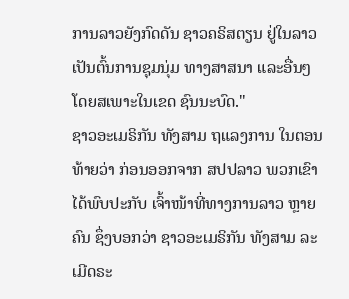ການລາວຍັງກົດດັນ ຊາວຄຣິສຕຽນ ຢູ່ໃນລາວ ເປັນຕົ້ນການຊຸມນຸ່ມ ທາງສາສນາ ແລະອື່ນໆ ໂດຍສເພາະໃນເຂດ ຊົນນະບົດ."
ຊາວອະເມຣິກັນ ທັງສາມ ຖແລງການ ໃນຕອນທ້າຍວ່າ ກ່ອນອອກຈາກ ສປປລາວ ພວກເຂົາໄດ້ພົບປະກັບ ເຈົ້າໜ້າທີ່ທາງການລາວ ຫຼາຍຄົນ ຊຶ່ງບອກວ່າ ຊາວອະເມຣິກັນ ທັງສາມ ລະເມີດຣະ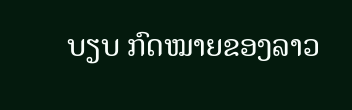ບຽບ ກົດໝາຍຂອງລາວ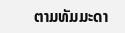ຕາມທັມມະດາ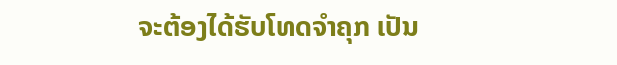ຈະຕ້ອງໄດ້ຮັບໂທດຈຳຄຸກ ເປັນ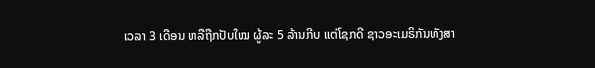ເວລາ 3 ເດືອນ ຫລືຖືກປັບໃໝ ຜູ້ລະ 5 ລ້ານກີບ ແຕ່ໂຊກດີ ຊາວອະເມຣິກັນທັງສາ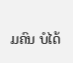ມຄົນ ບໍໄດ້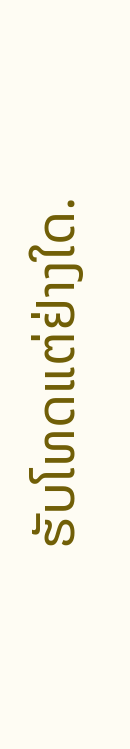ຮັບໂທດແຕ່ຢ່າງໃດ.